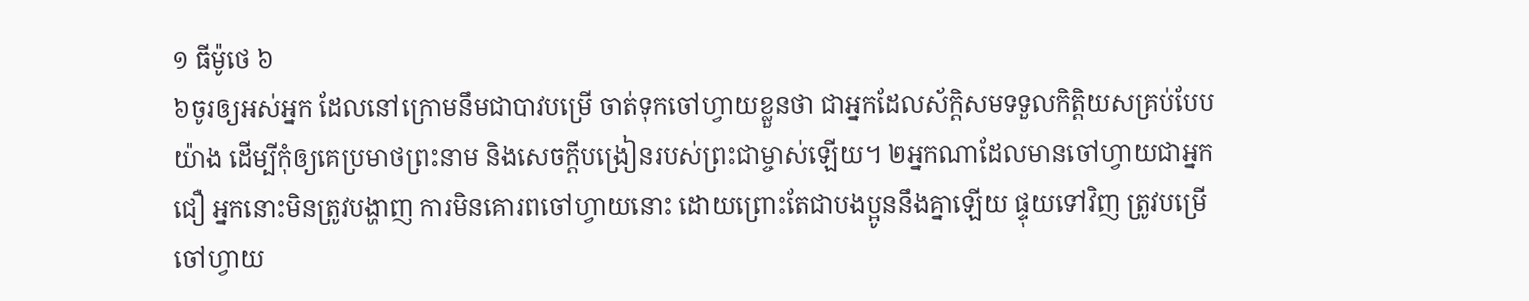១ ធីម៉ូថេ ៦
៦ចូរឲ្យអស់អ្នក ដែលនៅក្រោមនឹមជាបាវបម្រើ ចាត់ទុកចៅហ្វាយខ្លួនថា ជាអ្នកដែលស័ក្ដិសមទទួលកិត្ដិយសគ្រប់បែបយ៉ាង ដើម្បីកុំឲ្យគេប្រមាថព្រះនាម និងសេចក្ដីបង្រៀនរបស់ព្រះជាម្ចាស់ឡើយ។ ២អ្នកណាដែលមានចៅហ្វាយជាអ្នកជឿ អ្នកនោះមិនត្រូវបង្ហាញ ការមិនគោរពចៅហ្វាយនោះ ដោយព្រោះតែជាបងប្អូននឹងគ្នាឡើយ ផ្ទុយទៅវិញ ត្រូវបម្រើចៅហ្វាយ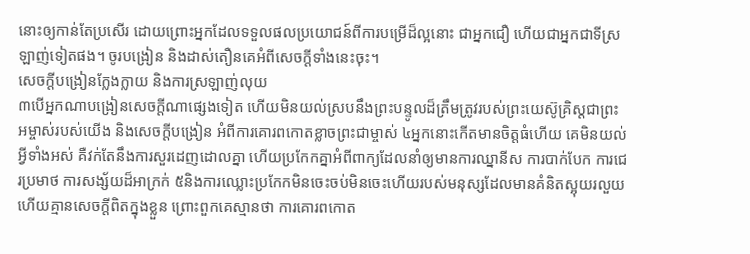នោះឲ្យកាន់តែប្រសើរ ដោយព្រោះអ្នកដែលទទួលផលប្រយោជន៍ពីការបម្រើដ៏ល្អនោះ ជាអ្នកជឿ ហើយជាអ្នកជាទីស្រឡាញ់ទៀតផង។ ចូរបង្រៀន និងដាស់តឿនគេអំពីសេចក្ដីទាំងនេះចុះ។
សេចក្ដីបង្រៀនក្លែងក្លាយ និងការស្រឡាញ់លុយ
៣បើអ្នកណាបង្រៀនសេចក្ដីណាផ្សេងទៀត ហើយមិនយល់ស្របនឹងព្រះបន្ទូលដ៏ត្រឹមត្រូវរបស់ព្រះយេស៊ូគ្រិស្ដជាព្រះអម្ចាស់របស់យើង និងសេចក្ដីបង្រៀន អំពីការគោរពកោតខ្លាចព្រះជាម្ចាស់ ៤អ្នកនោះកើតមានចិត្តធំហើយ គេមិនយល់អ្វីទាំងអស់ គឺវក់តែនឹងការសួរដេញដោលគ្នា ហើយប្រកែកគ្នាអំពីពាក្យដែលនាំឲ្យមានការឈ្នានីស ការបាក់បែក ការជេរប្រមាថ ការសង្ស័យដ៏អាក្រក់ ៥និងការឈ្លោះប្រកែកមិនចេះចប់មិនចេះហើយរបស់មនុស្សដែលមានគំនិតស្អុយរលួយ ហើយគ្មានសេចក្ដីពិតក្នុងខ្លួន ព្រោះពួកគេស្មានថា ការគោរពកោត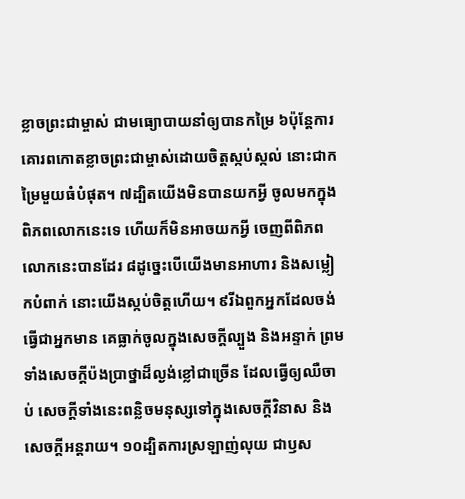ខ្លាចព្រះជាម្ចាស់ ជាមធ្យោបាយនាំឲ្យបានកម្រៃ ៦ប៉ុន្ដែការគោរពកោតខ្លាចព្រះជាម្ចាស់ដោយចិត្តស្កប់ស្កល់ នោះជាកម្រៃមួយធំបំផុត។ ៧ដ្បិតយើងមិនបានយកអ្វី ចូលមកក្នុងពិភពលោកនេះទេ ហើយក៏មិនអាចយកអ្វី ចេញពីពិភពលោកនេះបានដែរ ៨ដូច្នេះបើយើងមានអាហារ និងសម្លៀកបំពាក់ នោះយើងស្កប់ចិត្តហើយ។ ៩រីឯពួកអ្នកដែលចង់ធ្វើជាអ្នកមាន គេធ្លាក់ចូលក្នុងសេចក្ដីល្បួង និងអន្ទាក់ ព្រមទាំងសេចក្តីប៉ងប្រាថ្នាដ៏ល្ងង់ខ្លៅជាច្រើន ដែលធ្វើឲ្យឈឺចាប់ សេចក្តីទាំងនេះពន្លិចមនុស្សទៅក្នុងសេចក្ដីវិនាស និងសេចក្ដីអន្តរាយ។ ១០ដ្បិតការស្រឡាញ់លុយ ជាឫស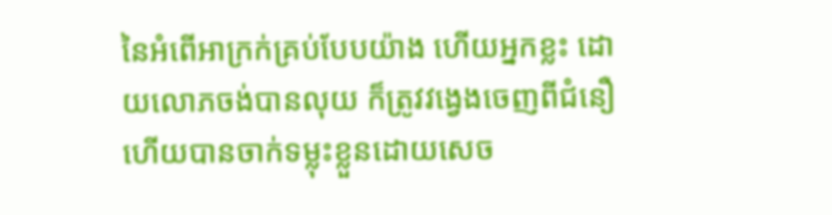នៃអំពើអាក្រក់គ្រប់បែបយ៉ាង ហើយអ្នកខ្លះ ដោយលោភចង់បានលុយ ក៏ត្រូវវង្វេងចេញពីជំនឿ ហើយបានចាក់ទម្លុះខ្លួនដោយសេច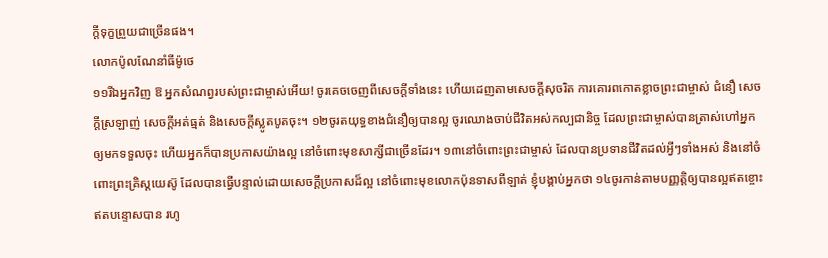ក្ដីទុក្ខព្រួយជាច្រើនផង។
លោកប៉ូលណែនាំធីម៉ូថេ
១១រីឯអ្នកវិញ ឱ អ្នកសំណព្វរបស់ព្រះជាម្ចាស់អើយ! ចូរគេចចេញពីសេចក្ដីទាំងនេះ ហើយដេញតាមសេចក្ដីសុចរិត ការគោរពកោតខ្លាចព្រះជាម្ចាស់ ជំនឿ សេចក្ដីស្រឡាញ់ សេចក្ដីអត់ធ្មត់ និងសេចក្ដីស្លូតបូតចុះ។ ១២ចូរតយុទ្ធខាងជំនឿឲ្យបានល្អ ចូរឈោងចាប់ជីវិតអស់កល្បជានិច្ច ដែលព្រះជាម្ចាស់បានត្រាស់ហៅអ្នកឲ្យមកទទួលចុះ ហើយអ្នកក៏បានប្រកាសយ៉ាងល្អ នៅចំពោះមុខសាក្សីជាច្រើនដែរ។ ១៣នៅចំពោះព្រះជាម្ចាស់ ដែលបានប្រទានជីវិតដល់អ្វីៗទាំងអស់ និងនៅចំពោះព្រះគ្រិស្ដយេស៊ូ ដែលបានធ្វើបន្ទាល់ដោយសេចក្ដីប្រកាសដ៏ល្អ នៅចំពោះមុខលោកប៉ុនទាសពីឡាត់ ខ្ញុំបង្គាប់អ្នកថា ១៤ចូរកាន់តាមបញ្ញត្តិឲ្យបានល្អឥតខ្ចោះ ឥតបន្ទោសបាន រហូ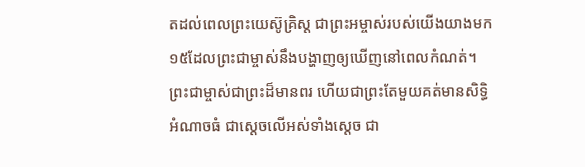តដល់ពេលព្រះយេស៊ូគ្រិស្ដ ជាព្រះអម្ចាស់របស់យើងយាងមក ១៥ដែលព្រះជាម្ចាស់នឹងបង្ហាញឲ្យឃើញនៅពេលកំណត់។ ព្រះជាម្ចាស់ជាព្រះដ៏មានពរ ហើយជាព្រះតែមួយគត់មានសិទ្ធិអំណាចធំ ជាស្តេចលើអស់ទាំងស្តេច ជា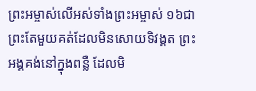ព្រះអម្ចាស់លើអស់ទាំងព្រះអម្ចាស់ ១៦ជាព្រះតែមួយគត់ដែលមិនសោយទិវង្គត ព្រះអង្គគង់នៅក្នុងពន្លឺ ដែលមិ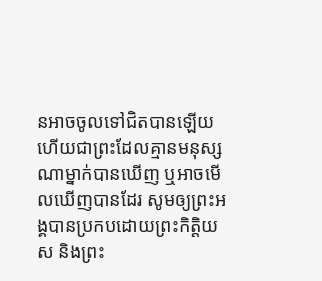នអាចចូលទៅជិតបានឡើយ ហើយជាព្រះដែលគ្មានមនុស្សណាម្នាក់បានឃើញ ឬអាចមើលឃើញបានដែរ សូមឲ្យព្រះអង្គបានប្រកបដោយព្រះកិត្តិយស និងព្រះ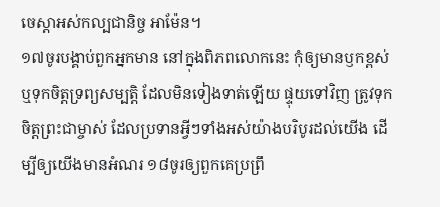ចេស្តាអស់កល្បជានិច្ច អាម៉ែន។
១៧ចូរបង្គាប់ពួកអ្នកមាន នៅក្នុងពិភពលោកនេះ កុំឲ្យមានឫកខ្ពស់ ឬទុកចិត្ដទ្រព្យសម្បត្តិ ដែលមិនទៀងទាត់ឡើយ ផ្ទុយទៅវិញ ត្រូវទុកចិត្តព្រះជាម្ចាស់ ដែលប្រទានអ្វីៗទាំងអស់យ៉ាងបរិបូរដល់យើង ដើម្បីឲ្យយើងមានអំណរ ១៨ចូរឲ្យពួកគេប្រព្រឹ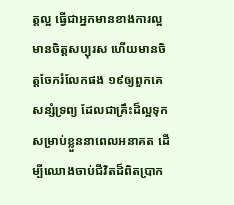ត្តល្អ ធ្វើជាអ្នកមានខាងការល្អ មានចិត្ដសប្បុរស ហើយមានចិត្ដចែករំលែកផង ១៩ឲ្យពួកគេសន្សំទ្រព្យ ដែលជាគ្រឹះដ៏ល្អទុកសម្រាប់ខ្លួននាពេលអនាគត ដើម្បីឈោងចាប់ជីវិតដ៏ពិតប្រាក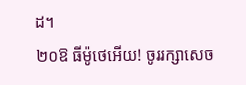ដ។
២០ឱ ធីម៉ូថេអើយ! ចូររក្សាសេច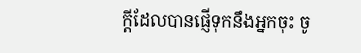ក្ដីដែលបានផ្ញើទុកនឹងអ្នកចុះ ចូ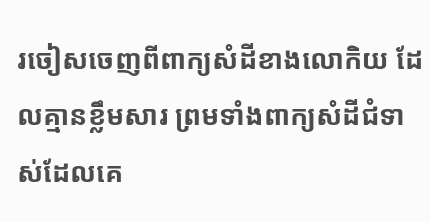រចៀសចេញពីពាក្យសំដីខាងលោកិយ ដែលគ្មានខ្លឹមសារ ព្រមទាំងពាក្យសំដីជំទាស់ដែលគេ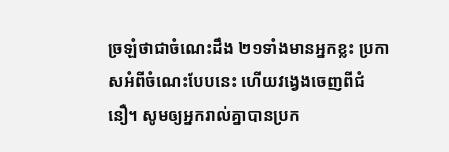ច្រឡំថាជាចំណេះដឹង ២១ទាំងមានអ្នកខ្លះ ប្រកាសអំពីចំណេះបែបនេះ ហើយវង្វេងចេញពីជំនឿ។ សូមឲ្យអ្នករាល់គ្នាបានប្រក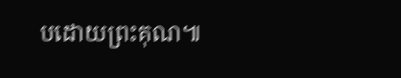បដោយព្រះគុណ៕